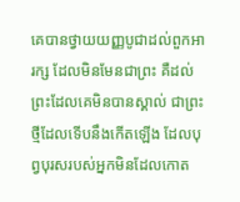គេបានថ្វាយយញ្ញបូជាដល់ពួកអារក្ស ដែលមិនមែនជាព្រះ គឺដល់ព្រះដែលគេមិនបានស្គាល់ ជាព្រះថ្មីដែលទើបនឹងកើតឡើង ដែលបុព្វបុរសរបស់អ្នកមិនដែលកោត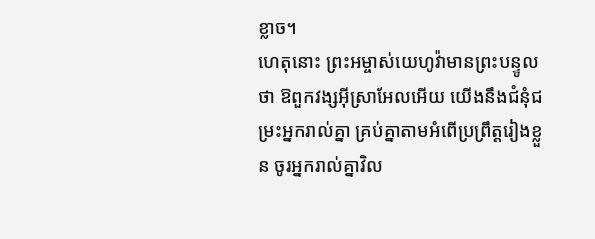ខ្លាច។
ហេតុនោះ ព្រះអម្ចាស់យេហូវ៉ាមានព្រះបន្ទូលថា ឱពួកវង្សអ៊ីស្រាអែលអើយ យើងនឹងជំនុំជម្រះអ្នករាល់គ្នា គ្រប់គ្នាតាមអំពើប្រព្រឹត្តរៀងខ្លួន ចូរអ្នករាល់គ្នាវិល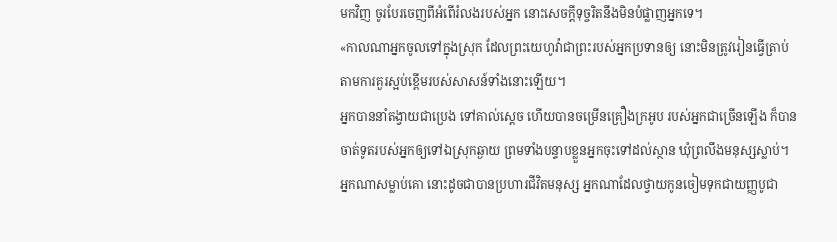មកវិញ ចូរបែរចេញពីអំពើរំលងរបស់អ្នក នោះសេចក្ដីទុច្ចរិតនឹងមិនបំផ្លាញអ្នកទេ។
«កាលណាអ្នកចូលទៅក្នុងស្រុក ដែលព្រះយេហូវ៉ាជាព្រះរបស់អ្នកប្រទានឲ្យ នោះមិនត្រូវរៀនធ្វើត្រាប់តាមការគួរស្អប់ខ្ពើមរបស់សាសន៍ទាំងនោះឡើយ។
អ្នកបាននាំតង្វាយជាប្រេង ទៅគាល់ស្តេច ហើយបានចម្រើនគ្រឿងក្រអូប របស់អ្នកជាច្រើនឡើង ក៏បានចាត់ទូតរបស់អ្នកឲ្យទៅឯស្រុកឆ្ងាយ ព្រមទាំងបន្ទាបខ្លួនអ្នកចុះទៅដល់ស្ថាន ឃុំព្រលឹងមនុស្សស្លាប់។
អ្នកណាសម្លាប់គោ នោះដូចជាបានប្រហារជីវិតមនុស្ស អ្នកណាដែលថ្វាយកូនចៀមទុកជាយញ្ញបូជា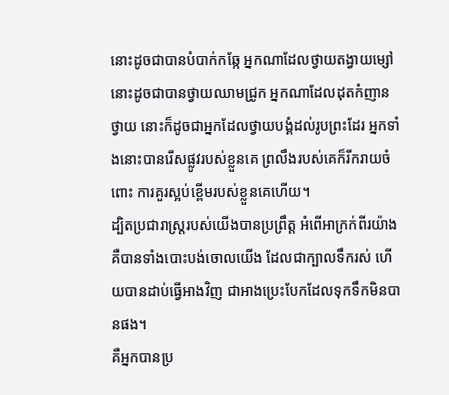នោះដូចជាបានបំបាក់កឆ្កែ អ្នកណាដែលថ្វាយតង្វាយម្សៅ នោះដូចជាបានថ្វាយឈាមជ្រូក អ្នកណាដែលដុតកំញានថ្វាយ នោះក៏ដូចជាអ្នកដែលថ្វាយបង្គំដល់រូបព្រះដែរ អ្នកទាំងនោះបានរើសផ្លូវរបស់ខ្លួនគេ ព្រលឹងរបស់គេក៏រីករាយចំពោះ ការគួរស្អប់ខ្ពើមរបស់ខ្លួនគេហើយ។
ដ្បិតប្រជារាស្ត្ររបស់យើងបានប្រព្រឹត្ត អំពើអាក្រក់ពីរយ៉ាង គឺបានទាំងបោះបង់ចោលយើង ដែលជាក្បាលទឹករស់ ហើយបានដាប់ធ្វើអាងវិញ ជាអាងប្រេះបែកដែលទុកទឹកមិនបានផង។
គឺអ្នកបានប្រ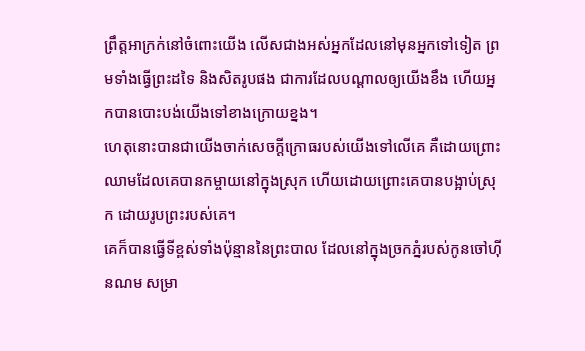ព្រឹត្តអាក្រក់នៅចំពោះយើង លើសជាងអស់អ្នកដែលនៅមុនអ្នកទៅទៀត ព្រមទាំងធ្វើព្រះដទៃ និងសិតរូបផង ជាការដែលបណ្ដាលឲ្យយើងខឹង ហើយអ្នកបានបោះបង់យើងទៅខាងក្រោយខ្នង។
ហេតុនោះបានជាយើងចាក់សេចក្ដីក្រោធរបស់យើងទៅលើគេ គឺដោយព្រោះឈាមដែលគេបានកម្ចាយនៅក្នុងស្រុក ហើយដោយព្រោះគេបានបង្អាប់ស្រុក ដោយរូបព្រះរបស់គេ។
គេក៏បានធ្វើទីខ្ពស់ទាំងប៉ុន្មាននៃព្រះបាល ដែលនៅក្នុងច្រកភ្នំរបស់កូនចៅហ៊ីនណម សម្រា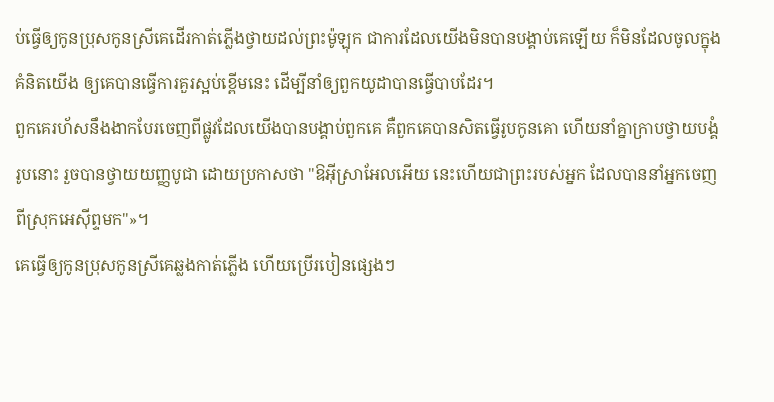ប់ធ្វើឲ្យកូនប្រុសកូនស្រីគេដើរកាត់ភ្លើងថ្វាយដល់ព្រះម៉ូឡុក ជាការដែលយើងមិនបានបង្គាប់គេឡើយ ក៏មិនដែលចូលក្នុងគំនិតយើង ឲ្យគេបានធ្វើការគួរស្អប់ខ្ពើមនេះ ដើម្បីនាំឲ្យពួកយូដាបានធ្វើបាបដែរ។
ពួកគេរហ័សនឹងងាកបែរចេញពីផ្លូវដែលយើងបានបង្គាប់ពួកគេ គឺពួកគេបានសិតធ្វើរូបកូនគោ ហើយនាំគ្នាក្រាបថ្វាយបង្គំរូបនោះ រួចបានថ្វាយយញ្ញបូជា ដោយប្រកាសថា "ឱអ៊ីស្រាអែលអើយ នេះហើយជាព្រះរបស់អ្នក ដែលបាននាំអ្នកចេញពីស្រុកអេស៊ីព្ទមក"»។
គេធ្វើឲ្យកូនប្រុសកូនស្រីគេឆ្លងកាត់ភ្លើង ហើយប្រើរបៀនផ្សេងៗ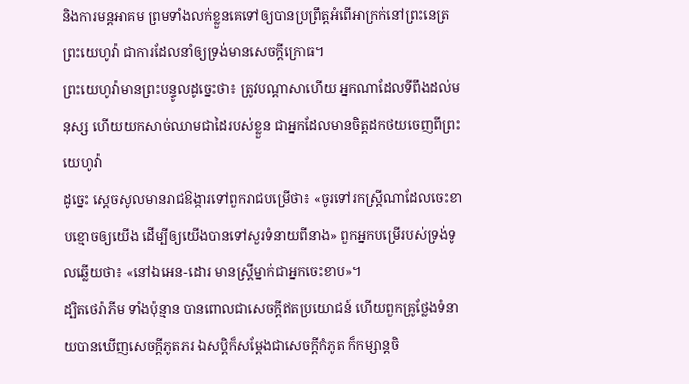និងការមន្តអាគម ព្រមទាំងលក់ខ្លួនគេទៅឲ្យបានប្រព្រឹត្តអំពើអាក្រក់នៅព្រះនេត្រព្រះយេហូវ៉ា ជាការដែលនាំឲ្យទ្រង់មានសេចក្ដីក្រោធ។
ព្រះយេហូវ៉ាមានព្រះបន្ទូលដូច្នេះថា៖ ត្រូវបណ្ដាសាហើយ អ្នកណាដែលទីពឹងដល់មនុស្ស ហើយយកសាច់ឈាមជាដៃរបស់ខ្លួន ជាអ្នកដែលមានចិត្តដកថយចេញពីព្រះយេហូវ៉ា
ដូច្នេះ ស្ដេចសូលមានរាជឱង្ការទៅពួករាជបម្រើថា៖ «ចូរទៅរកស្ត្រីណាដែលចេះខាបខ្មោចឲ្យយើង ដើម្បីឲ្យយើងបានទៅសួរទំនាយពីនាង» ពួកអ្នកបម្រើរបស់ទ្រង់ទូលឆ្លើយថា៖ «នៅឯអេន-ដោរ មានស្ត្រីម្នាក់ជាអ្នកចេះខាប»។
ដ្បិតថេរ៉ាភីម ទាំងប៉ុន្មាន បានពោលជាសេចក្ដីឥតប្រយោជន៍ ហើយពួកគ្រូថ្លែងទំនាយបានឃើញសេចក្ដីភូតភរ ឯសប្តិក៏សម្ដែងជាសេចក្ដីកំភូត ក៏កម្សាន្តចិ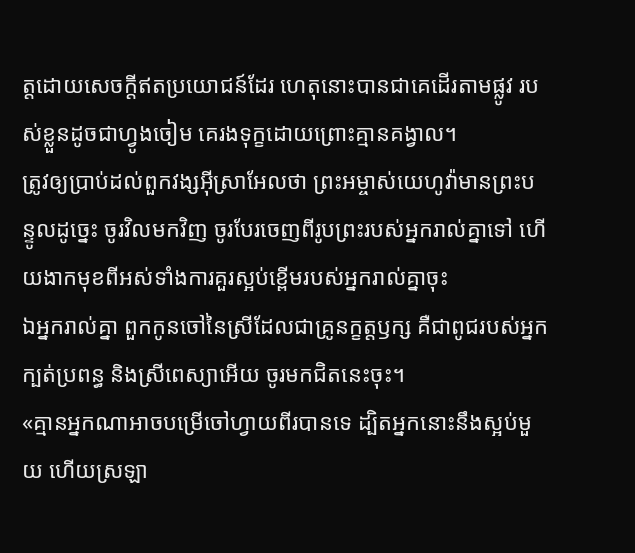ត្តដោយសេចក្ដីឥតប្រយោជន៍ដែរ ហេតុនោះបានជាគេដើរតាមផ្លូវ របស់ខ្លួនដូចជាហ្វូងចៀម គេរងទុក្ខដោយព្រោះគ្មានគង្វាល។
ត្រូវឲ្យប្រាប់ដល់ពួកវង្សអ៊ីស្រាអែលថា ព្រះអម្ចាស់យេហូវ៉ាមានព្រះបន្ទូលដូច្នេះ ចូរវិលមកវិញ ចូរបែរចេញពីរូបព្រះរបស់អ្នករាល់គ្នាទៅ ហើយងាកមុខពីអស់ទាំងការគួរស្អប់ខ្ពើមរបស់អ្នករាល់គ្នាចុះ
ឯអ្នករាល់គ្នា ពួកកូនចៅនៃស្រីដែលជាគ្រូនក្ខត្តឫក្ស គឺជាពូជរបស់អ្នកក្បត់ប្រពន្ធ និងស្រីពេស្យាអើយ ចូរមកជិតនេះចុះ។
«គ្មានអ្នកណាអាចបម្រើចៅហ្វាយពីរបានទេ ដ្បិតអ្នកនោះនឹងស្អប់មួយ ហើយស្រឡា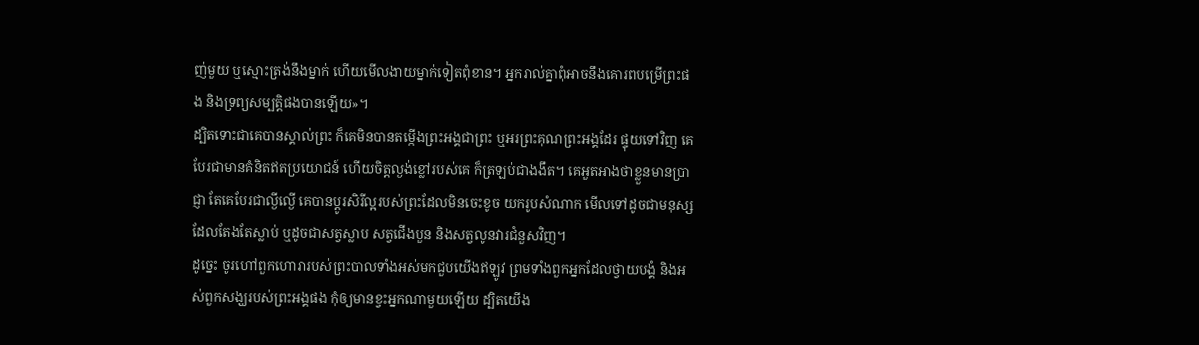ញ់មួយ ឬស្មោះត្រង់នឹងម្នាក់ ហើយមើលងាយម្នាក់ទៀតពុំខាន។ អ្នករាល់គ្នាពុំអាចនឹងគោរពបម្រើព្រះផង និងទ្រព្យសម្បត្តិផងបានឡើយ»។
ដ្បិតទោះជាគេបានស្គាល់ព្រះ ក៏គេមិនបានតម្កើងព្រះអង្គជាព្រះ ឬអរព្រះគុណព្រះអង្គដែរ ផ្ទុយទៅវិញ គេបែរជាមានគំនិតឥតប្រយោជន៍ ហើយចិត្តល្ងង់ខ្លៅរបស់គេ ក៏ត្រឡប់ជាងងឹត។ គេអួតអាងថាខ្លួនមានប្រាជ្ញា តែគេបែរជាល្ងីល្ងើ គេបានប្តូរសិរីល្អរបស់ព្រះដែលមិនចេះខូច យករូបសំណាក មើលទៅដូចជាមនុស្សដែលតែងតែស្លាប់ ឬដូចជាសត្វស្លាប សត្វជើងបួន និងសត្វលូនវារជំនួសវិញ។
ដូច្នេះ ចូរហៅពួកហោរារបស់ព្រះបាលទាំងអស់មកជួបយើងឥឡូវ ព្រមទាំងពួកអ្នកដែលថ្វាយបង្គំ និងអស់ពួកសង្ឃរបស់ព្រះអង្គផង កុំឲ្យមានខ្វះអ្នកណាមួយឡើយ ដ្បិតយើង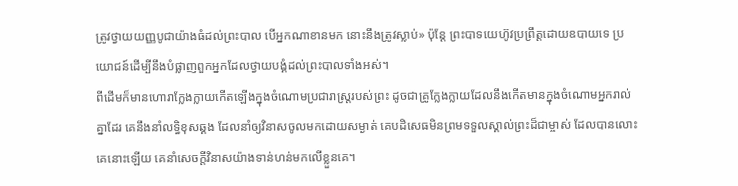ត្រូវថ្វាយយញ្ញបូជាយ៉ាងធំដល់ព្រះបាល បើអ្នកណាខានមក នោះនឹងត្រូវស្លាប់» ប៉ុន្តែ ព្រះបាទយេហ៊ូវប្រព្រឹត្តដោយឧបាយទេ ប្រយោជន៍ដើម្បីនឹងបំផ្លាញពួកអ្នកដែលថ្វាយបង្គំដល់ព្រះបាលទាំងអស់។
ពីដើមក៏មានហោរាក្លែងក្លាយកើតឡើងក្នុងចំណោមប្រជារាស្ត្ររបស់ព្រះ ដូចជាគ្រូក្លែងក្លាយដែលនឹងកើតមានក្នុងចំណោមអ្នករាល់គ្នាដែរ គេនឹងនាំលទ្ធិខុសឆ្គង ដែលនាំឲ្យវិនាសចូលមកដោយសម្ងាត់ គេបដិសេធមិនព្រមទទួលស្គាល់ព្រះដ៏ជាម្ចាស់ ដែលបានលោះគេនោះឡើយ គេនាំសេចក្ដីវិនាសយ៉ាងទាន់ហន់មកលើខ្លួនគេ។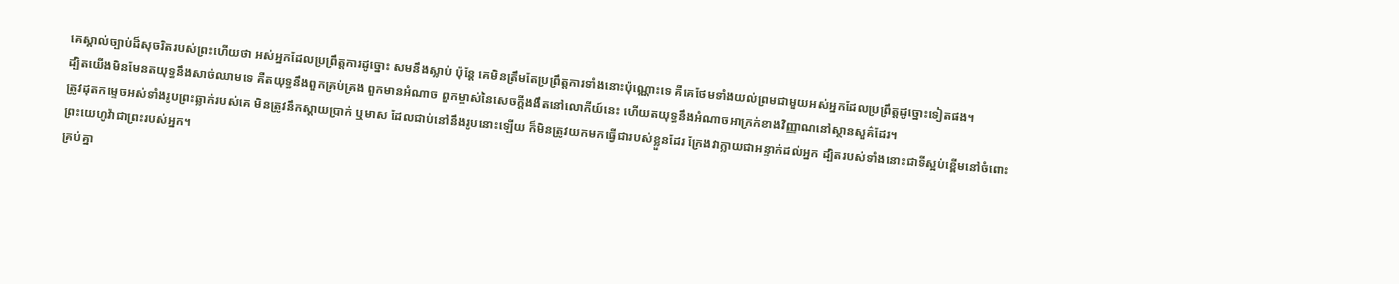គេស្គាល់ច្បាប់ដ៏សុចរិតរបស់ព្រះហើយថា អស់អ្នកដែលប្រព្រឹត្តការដូច្នោះ សមនឹងស្លាប់ ប៉ុន្តែ គេមិនត្រឹមតែប្រព្រឹត្តការទាំងនោះប៉ុណ្ណោះទេ គឺគេថែមទាំងយល់ព្រមជាមួយអស់អ្នកដែលប្រព្រឹត្តដូច្នោះទៀតផង។
ដ្បិតយើងមិនមែនតយុទ្ធនឹងសាច់ឈាមទេ គឺតយុទ្ធនឹងពួកគ្រប់គ្រង ពួកមានអំណាច ពួកម្ចាស់នៃសេចក្តីងងឹតនៅលោកីយ៍នេះ ហើយតយុទ្ធនឹងអំណាចអាក្រក់ខាងវិញ្ញាណនៅស្ថានសួគ៌ដែរ។
ត្រូវដុតកម្ទេចអស់ទាំងរូបព្រះឆ្លាក់របស់គេ មិនត្រូវនឹកស្តាយប្រាក់ ឬមាស ដែលជាប់នៅនឹងរូបនោះឡើយ ក៏មិនត្រូវយកមកធ្វើជារបស់ខ្លួនដែរ ក្រែងវាក្លាយជាអន្ទាក់ដល់អ្នក ដ្បិតរបស់ទាំងនោះជាទីស្អប់ខ្ពើមនៅចំពោះព្រះយេហូវ៉ាជាព្រះរបស់អ្នក។
គ្រប់គ្នា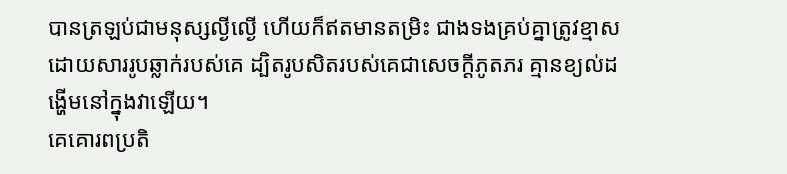បានត្រឡប់ជាមនុស្សល្ងីល្ងើ ហើយក៏ឥតមានតម្រិះ ជាងទងគ្រប់គ្នាត្រូវខ្មាស ដោយសាររូបឆ្លាក់របស់គេ ដ្បិតរូបសិតរបស់គេជាសេចក្ដីភូតភរ គ្មានខ្យល់ដង្ហើមនៅក្នុងវាឡើយ។
គេគោរពប្រតិ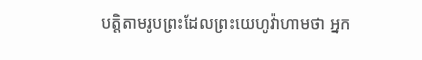បត្តិតាមរូបព្រះដែលព្រះយេហូវ៉ាហាមថា អ្នក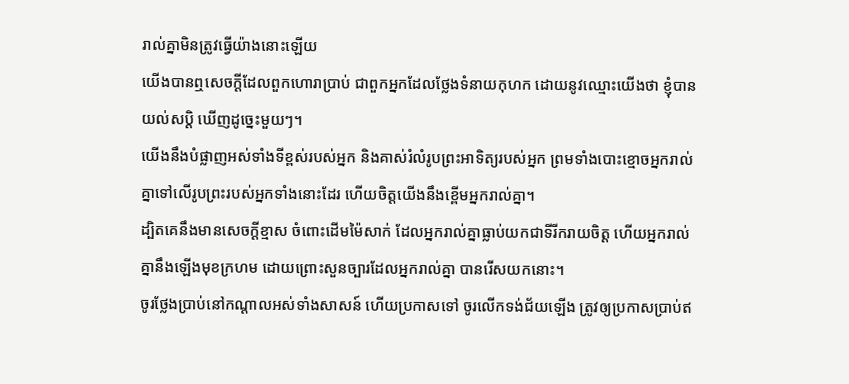រាល់គ្នាមិនត្រូវធ្វើយ៉ាងនោះឡើយ
យើងបានឮសេចក្ដីដែលពួកហោរាប្រាប់ ជាពួកអ្នកដែលថ្លែងទំនាយកុហក ដោយនូវឈ្មោះយើងថា ខ្ញុំបានយល់សប្តិ ឃើញដូច្នេះមួយៗ។
យើងនឹងបំផ្លាញអស់ទាំងទីខ្ពស់របស់អ្នក និងគាស់រំលំរូបព្រះអាទិត្យរបស់អ្នក ព្រមទាំងបោះខ្មោចអ្នករាល់គ្នាទៅលើរូបព្រះរបស់អ្នកទាំងនោះដែរ ហើយចិត្តយើងនឹងខ្ពើមអ្នករាល់គ្នា។
ដ្បិតគេនឹងមានសេចក្ដីខ្មាស ចំពោះដើមម៉ៃសាក់ ដែលអ្នករាល់គ្នាធ្លាប់យកជាទីរីករាយចិត្ត ហើយអ្នករាល់គ្នានឹងឡើងមុខក្រហម ដោយព្រោះសួនច្បារដែលអ្នករាល់គ្នា បានរើសយកនោះ។
ចូរថ្លែងប្រាប់នៅកណ្ដាលអស់ទាំងសាសន៍ ហើយប្រកាសទៅ ចូរលើកទង់ជ័យឡើង ត្រូវឲ្យប្រកាសប្រាប់ឥ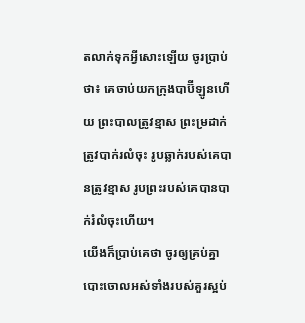តលាក់ទុកអ្វីសោះឡើយ ចូរប្រាប់ថា៖ គេចាប់យកក្រុងបាប៊ីឡូនហើយ ព្រះបាលត្រូវខ្មាស ព្រះម្រដាក់ត្រូវបាក់រលំចុះ រូបឆ្លាក់របស់គេបានត្រូវខ្មាស រូបព្រះរបស់គេបានបាក់រំលំចុះហើយ។
យើងក៏ប្រាប់គេថា ចូរឲ្យគ្រប់គ្នាបោះចោលអស់ទាំងរបស់គួរស្អប់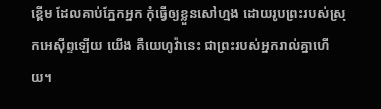ខ្ពើម ដែលគាប់ភ្នែកអ្នក កុំធ្វើឲ្យខ្លួនសៅហ្មង ដោយរូបព្រះរបស់ស្រុកអេស៊ីព្ទឡើយ យើង គឺយេហូវ៉ានេះ ជាព្រះរបស់អ្នករាល់គ្នាហើយ។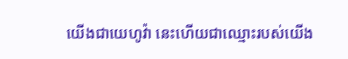យើងជាយេហូវ៉ា នេះហើយជាឈ្មោះរបស់យើង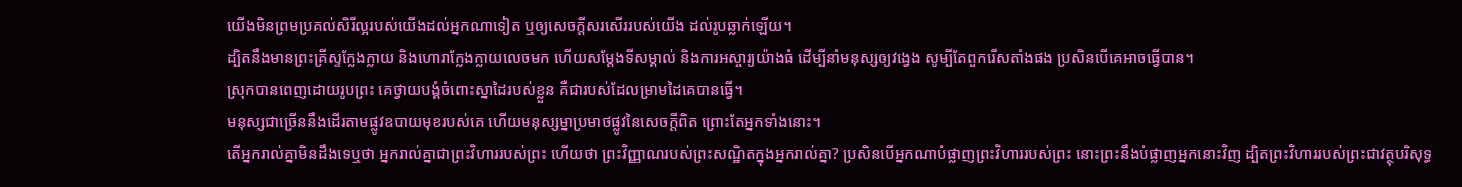យើងមិនព្រមប្រគល់សិរីល្អរបស់យើងដល់អ្នកណាទៀត ឬឲ្យសេចក្ដីសរសើររបស់យើង ដល់រូបឆ្លាក់ឡើយ។
ដ្បិតនឹងមានព្រះគ្រីស្ទក្លែងក្លាយ និងហោរាក្លែងក្លាយលេចមក ហើយសម្តែងទីសម្គាល់ និងការអស្ចារ្យយ៉ាងធំ ដើម្បីនាំមនុស្សឲ្យវង្វេង សូម្បីតែពួករើសតាំងផង ប្រសិនបើគេអាចធ្វើបាន។
ស្រុកបានពេញដោយរូបព្រះ គេថ្វាយបង្គំចំពោះស្នាដៃរបស់ខ្លួន គឺជារបស់ដែលម្រាមដៃគេបានធ្វើ។
មនុស្សជាច្រើននឹងដើរតាមផ្លូវឧបាយមុខរបស់គេ ហើយមនុស្សម្នាប្រមាថផ្លូវនៃសេចក្តីពិត ព្រោះតែអ្នកទាំងនោះ។
តើអ្នករាល់គ្នាមិនដឹងទេឬថា អ្នករាល់គ្នាជាព្រះវិហាររបស់ព្រះ ហើយថា ព្រះវិញ្ញាណរបស់ព្រះសណ្ឋិតក្នុងអ្នករាល់គ្នា? ប្រសិនបើអ្នកណាបំផ្លាញព្រះវិហាររបស់ព្រះ នោះព្រះនឹងបំផ្លាញអ្នកនោះវិញ ដ្បិតព្រះវិហាររបស់ព្រះជាវត្ថុបរិសុទ្ធ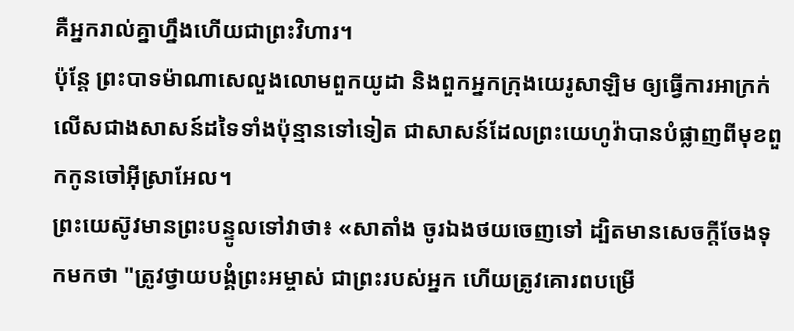គឺអ្នករាល់គ្នាហ្នឹងហើយជាព្រះវិហារ។
ប៉ុន្តែ ព្រះបាទម៉ាណាសេលួងលោមពួកយូដា និងពួកអ្នកក្រុងយេរូសាឡិម ឲ្យធ្វើការអាក្រក់លើសជាងសាសន៍ដទៃទាំងប៉ុន្មានទៅទៀត ជាសាសន៍ដែលព្រះយេហូវ៉ាបានបំផ្លាញពីមុខពួកកូនចៅអ៊ីស្រាអែល។
ព្រះយេស៊ូវមានព្រះបន្ទូលទៅវាថា៖ «សាតាំង ចូរឯងថយចេញទៅ ដ្បិតមានសេចក្តីចែងទុកមកថា "ត្រូវថ្វាយបង្គំព្រះអម្ចាស់ ជាព្រះរបស់អ្នក ហើយត្រូវគោរពបម្រើ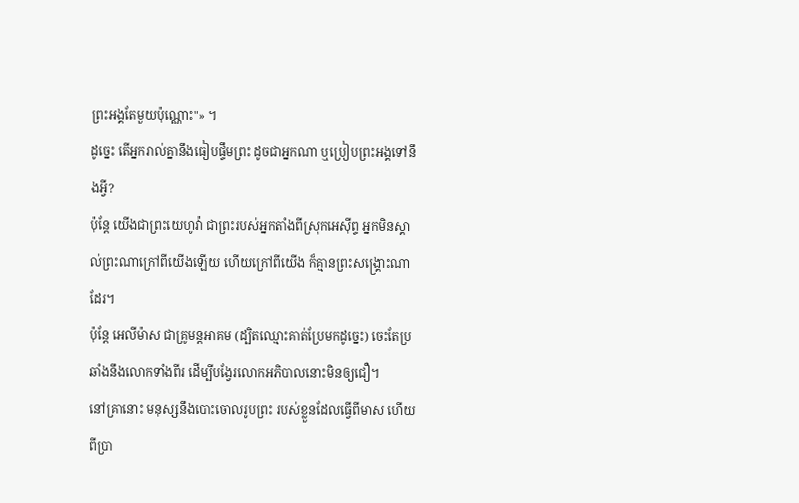ព្រះអង្គតែមួយប៉ុណ្ណោះ"» ។
ដូច្នេះ តើអ្នករាល់គ្នានឹងធៀបផ្ទឹមព្រះ ដូចជាអ្នកណា ឬប្រៀបព្រះអង្គទៅនឹងអ្វី?
ប៉ុន្ដែ យើងជាព្រះយេហូវ៉ា ជាព្រះរបស់អ្នកតាំងពីស្រុកអេស៊ីព្ទ អ្នកមិនស្គាល់ព្រះណាក្រៅពីយើងឡើយ ហើយក្រៅពីយើង ក៏គ្មានព្រះសង្គ្រោះណាដែរ។
ប៉ុន្ដែ អេលីម៉ាស ជាគ្រូមន្តអាគម (ដ្បិតឈ្មោះគាត់ប្រែមកដូច្នេះ) ចេះតែប្រឆាំងនឹងលោកទាំងពីរ ដើម្បីបង្វែរលោកអភិបាលនោះមិនឲ្យជឿ។
នៅគ្រានោះ មនុស្សនឹងបោះចោលរូបព្រះ របស់ខ្លួនដែលធ្វើពីមាស ហើយពីប្រា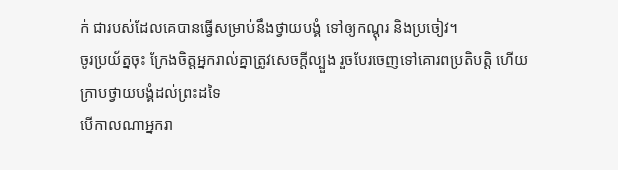ក់ ជារបស់ដែលគេបានធ្វើសម្រាប់នឹងថ្វាយបង្គំ ទៅឲ្យកណ្តុរ និងប្រចៀវ។
ចូរប្រយ័ត្នចុះ ក្រែងចិត្តអ្នករាល់គ្នាត្រូវសេចក្ដីល្បួង រួចបែរចេញទៅគោរពប្រតិបត្តិ ហើយក្រាបថ្វាយបង្គំដល់ព្រះដទៃ
បើកាលណាអ្នករា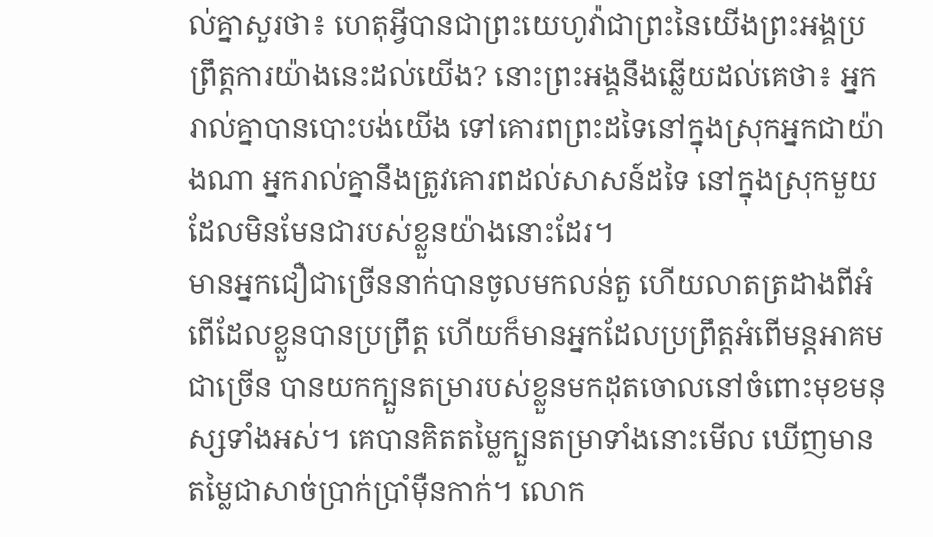ល់គ្នាសួរថា៖ ហេតុអ្វីបានជាព្រះយេហូវ៉ាជាព្រះនៃយើងព្រះអង្គប្រព្រឹត្តការយ៉ាងនេះដល់យើង? នោះព្រះអង្គនឹងឆ្លើយដល់គេថា៖ អ្នករាល់គ្នាបានបោះបង់យើង ទៅគោរពព្រះដទៃនៅក្នុងស្រុកអ្នកជាយ៉ាងណា អ្នករាល់គ្នានឹងត្រូវគោរពដល់សាសន៍ដទៃ នៅក្នុងស្រុកមួយដែលមិនមែនជារបស់ខ្លួនយ៉ាងនោះដែរ។
មានអ្នកជឿជាច្រើននាក់បានចូលមកលន់តួ ហើយលាតត្រដាងពីអំពើដែលខ្លួនបានប្រព្រឹត្ត ហើយក៏មានអ្នកដែលប្រព្រឹត្តអំពើមន្តអាគមជាច្រើន បានយកក្បួនតម្រារបស់ខ្លួនមកដុតចោលនៅចំពោះមុខមនុស្សទាំងអស់។ គេបានគិតតម្លៃក្បួនតម្រាទាំងនោះមើល ឃើញមានតម្លៃជាសាច់ប្រាក់ប្រាំម៉ឺនកាក់។ លោក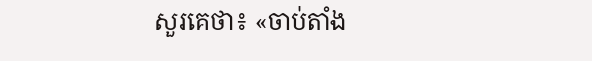សួរគេថា៖ «ចាប់តាំង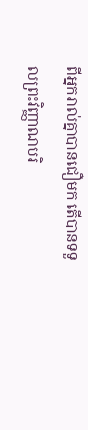ពីអ្នករាល់គ្នាបានជឿមក តើបានទទួលព្រះវិញ្ញាណបរិ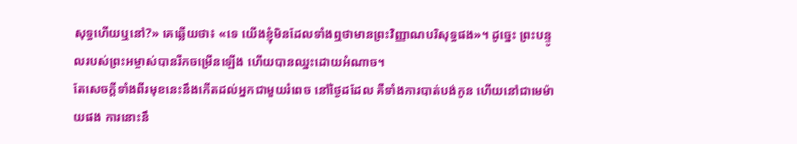សុទ្ធហើយឬនៅ?» គេឆ្លើយថា៖ «ទេ យើងខ្ញុំមិនដែលទាំងឮថាមានព្រះវិញ្ញាណបរិសុទ្ធផង»។ ដូច្នេះ ព្រះបន្ទូលរបស់ព្រះអម្ចាស់បានរីកចម្រើនឡើង ហើយបានឈ្នះដោយអំណាច។
តែសេចក្ដីទាំងពីរមុខនេះនឹងកើតដល់អ្នកជាមួយរំពេច នៅថ្ងៃដដែល គឺទាំងការបាត់បង់កូន ហើយនៅជាមេម៉ាយផង ការនោះនឹ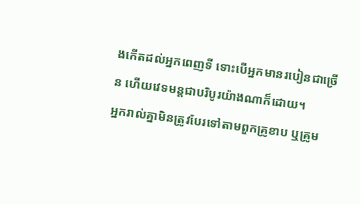ងកើតដល់អ្នកពេញទី ទោះបើអ្នកមានរបៀនជាច្រើន ហើយវេទមន្តជាបរិបូរយ៉ាងណាក៏ដោយ។
អ្នករាល់គ្នាមិនត្រូវបែរទៅតាមពួកគ្រូខាប ឬគ្រូម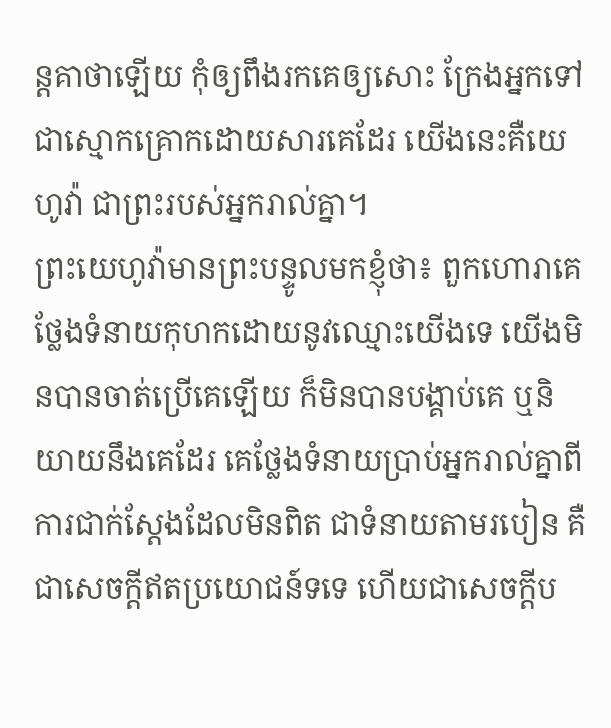ន្តគាថាឡើយ កុំឲ្យពឹងរកគេឲ្យសោះ ក្រែងអ្នកទៅជាស្មោកគ្រោកដោយសារគេដែរ យើងនេះគឺយេហូវ៉ា ជាព្រះរបស់អ្នករាល់គ្នា។
ព្រះយេហូវ៉ាមានព្រះបន្ទូលមកខ្ញុំថា៖ ពួកហោរាគេថ្លែងទំនាយកុហកដោយនូវឈ្មោះយើងទេ យើងមិនបានចាត់ប្រើគេឡើយ ក៏មិនបានបង្គាប់គេ ឬនិយាយនឹងគេដែរ គេថ្លែងទំនាយប្រាប់អ្នករាល់គ្នាពីការជាក់ស្តែងដែលមិនពិត ជាទំនាយតាមរបៀន គឺជាសេចក្ដីឥតប្រយោជន៍ទទេ ហើយជាសេចក្ដីប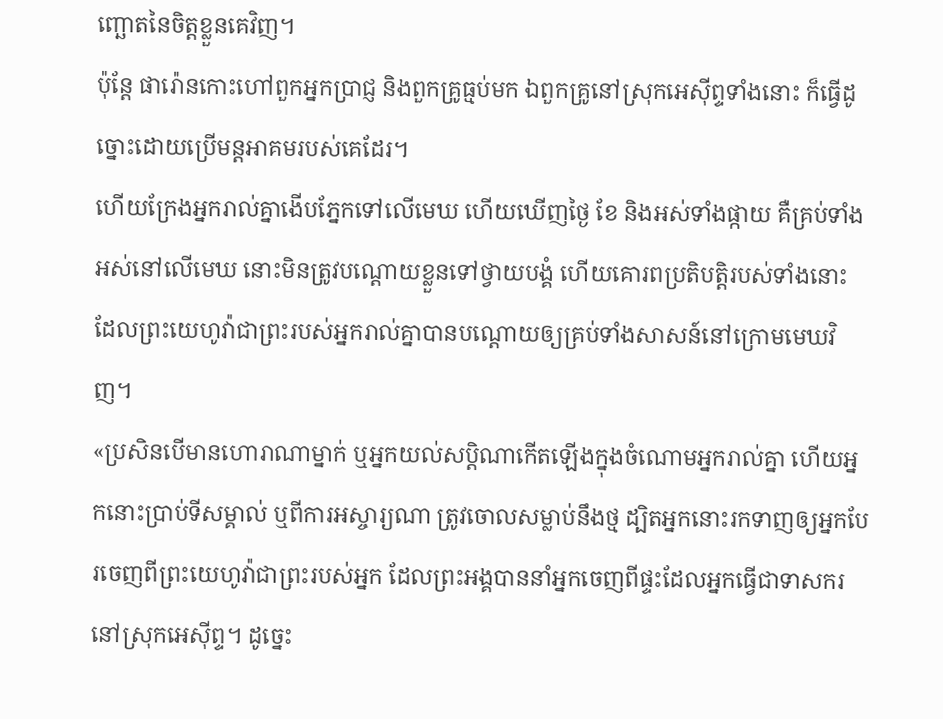ញ្ឆោតនៃចិត្តខ្លួនគេវិញ។
ប៉ុន្តែ ផារ៉ោនកោះហៅពួកអ្នកប្រាជ្ញ និងពួកគ្រូធ្មប់មក ឯពួកគ្រូនៅស្រុកអេស៊ីព្ទទាំងនោះ ក៏ធ្វើដូច្នោះដោយប្រើមន្តអាគមរបស់គេដែរ។
ហើយក្រែងអ្នករាល់គ្នាងើបភ្នែកទៅលើមេឃ ហើយឃើញថ្ងៃ ខែ និងអស់ទាំងផ្កាយ គឺគ្រប់ទាំងអស់នៅលើមេឃ នោះមិនត្រូវបណ្ដោយខ្លួនទៅថ្វាយបង្គំ ហើយគោរពប្រតិបត្តិរបស់ទាំងនោះ ដែលព្រះយេហូវ៉ាជាព្រះរបស់អ្នករាល់គ្នាបានបណ្ដោយឲ្យគ្រប់ទាំងសាសន៍នៅក្រោមមេឃវិញ។
«ប្រសិនបើមានហោរាណាម្នាក់ ឬអ្នកយល់សប្ដិណាកើតឡើងក្នុងចំណោមអ្នករាល់គ្នា ហើយអ្នកនោះប្រាប់ទីសម្គាល់ ឬពីការអស្ចារ្យណា ត្រូវចោលសម្លាប់នឹងថ្ម ដ្បិតអ្នកនោះរកទាញឲ្យអ្នកបែរចេញពីព្រះយេហូវ៉ាជាព្រះរបស់អ្នក ដែលព្រះអង្គបាននាំអ្នកចេញពីផ្ទះដែលអ្នកធ្វើជាទាសករ នៅស្រុកអេស៊ីព្ទ។ ដូច្នេះ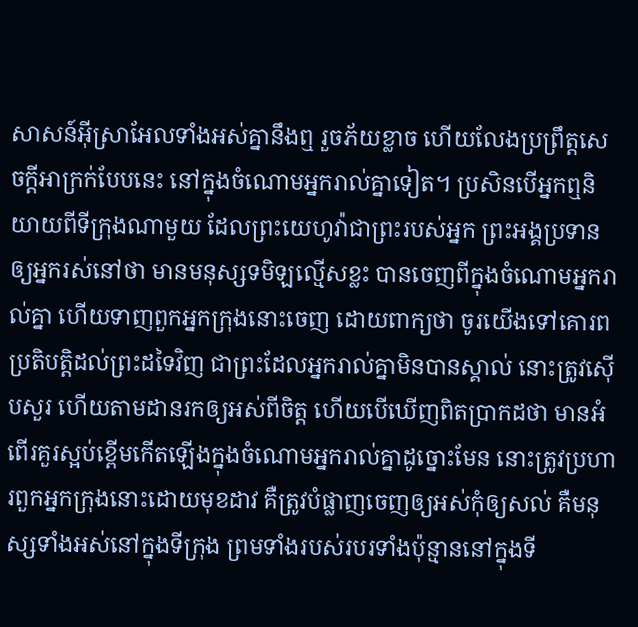សាសន៍អ៊ីស្រាអែលទាំងអស់គ្នានឹងឮ រួចភ័យខ្លាច ហើយលែងប្រព្រឹត្តសេចក្ដីអាក្រក់បែបនេះ នៅក្នុងចំណោមអ្នករាល់គ្នាទៀត។ ប្រសិនបើអ្នកឮនិយាយពីទីក្រុងណាមួយ ដែលព្រះយេហូវ៉ាជាព្រះរបស់អ្នក ព្រះអង្គប្រទានឲ្យអ្នករស់នៅថា មានមនុស្សទមិឡល្មើសខ្លះ បានចេញពីក្នុងចំណោមអ្នករាល់គ្នា ហើយទាញពួកអ្នកក្រុងនោះចេញ ដោយពាក្យថា ចូរយើងទៅគោរពប្រតិបត្តិដល់ព្រះដទៃវិញ ជាព្រះដែលអ្នករាល់គ្នាមិនបានស្គាល់ នោះត្រូវស៊ើបសួរ ហើយតាមដានរកឲ្យអស់ពីចិត្ត ហើយបើឃើញពិតប្រាកដថា មានអំពើរគួរស្អប់ខ្ពើមកើតឡើងក្នុងចំណោមអ្នករាល់គ្នាដូច្នោះមែន នោះត្រូវប្រហារពួកអ្នកក្រុងនោះដោយមុខដាវ គឺត្រូវបំផ្លាញចេញឲ្យអស់កុំឲ្យសល់ គឺមនុស្សទាំងអស់នៅក្នុងទីក្រុង ព្រមទាំងរបស់របរទាំងប៉ុន្មាននៅក្នុងទី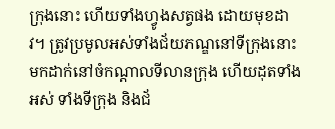ក្រុងនោះ ហើយទាំងហ្វូងសត្វផង ដោយមុខដាវ។ ត្រូវប្រមូលអស់ទាំងជ័យភណ្ឌនៅទីក្រុងនោះ មកដាក់នៅចំកណ្ដាលទីលានក្រុង ហើយដុតទាំងអស់ ទាំងទីក្រុង និងជ័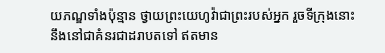យភណ្ឌទាំងប៉ុន្មាន ថ្វាយព្រះយេហូវ៉ាជាព្រះរបស់អ្នក រួចទីក្រុងនោះនឹងនៅជាគំនរជាដរាបតទៅ ឥតមាន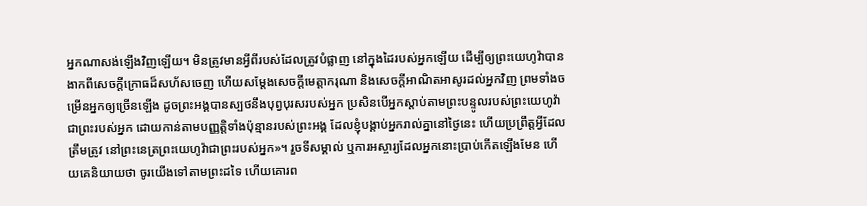អ្នកណាសង់ឡើងវិញឡើយ។ មិនត្រូវមានអ្វីពីរបស់ដែលត្រូវបំផ្លាញ នៅក្នុងដៃរបស់អ្នកឡើយ ដើម្បីឲ្យព្រះយេហូវ៉ាបានងាកពីសេចក្ដីក្រោធដ៏សហ័សចេញ ហើយសម្ដែងសេចក្ដីមេត្តាករុណា និងសេចក្ដីអាណិតអាសូរដល់អ្នកវិញ ព្រមទាំងចម្រើនអ្នកឲ្យច្រើនឡើង ដូចព្រះអង្គបានស្បថនឹងបុព្វបុរសរបស់អ្នក ប្រសិនបើអ្នកស្តាប់តាមព្រះបន្ទូលរបស់ព្រះយេហូវ៉ាជាព្រះរបស់អ្នក ដោយកាន់តាមបញ្ញត្តិទាំងប៉ុន្មានរបស់ព្រះអង្គ ដែលខ្ញុំបង្គាប់អ្នករាល់គ្នានៅថ្ងៃនេះ ហើយប្រព្រឹត្តអ្វីដែលត្រឹមត្រូវ នៅព្រះនេត្រព្រះយេហូវ៉ាជាព្រះរបស់អ្នក»។ រួចទីសម្គាល់ ឬការអស្ចារ្យដែលអ្នកនោះប្រាប់កើតឡើងមែន ហើយគេនិយាយថា ចូរយើងទៅតាមព្រះដទៃ ហើយគោរព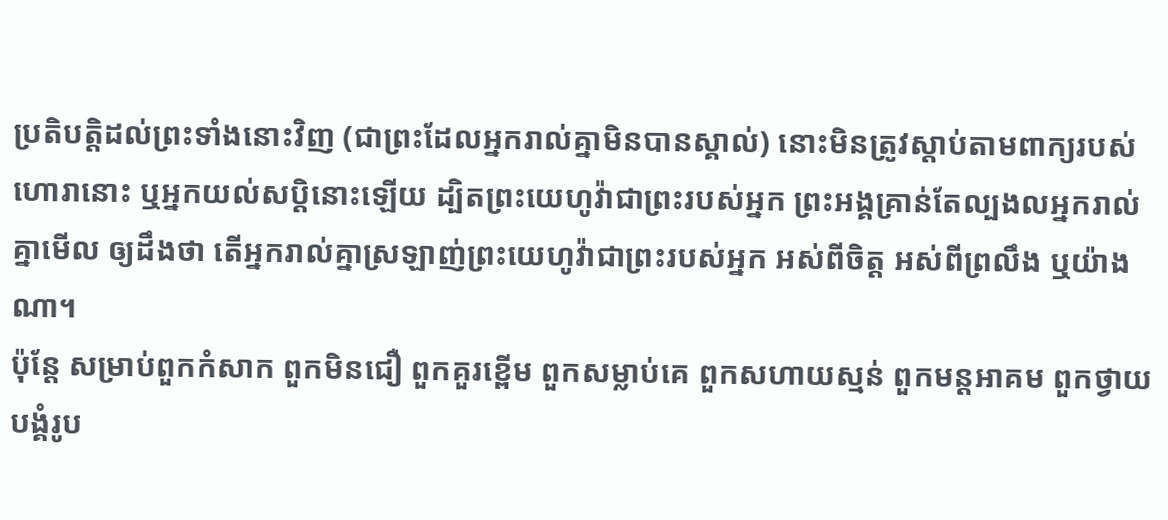ប្រតិបត្តិដល់ព្រះទាំងនោះវិញ (ជាព្រះដែលអ្នករាល់គ្នាមិនបានស្គាល់) នោះមិនត្រូវស្តាប់តាមពាក្យរបស់ហោរានោះ ឬអ្នកយល់សប្តិនោះឡើយ ដ្បិតព្រះយេហូវ៉ាជាព្រះរបស់អ្នក ព្រះអង្គគ្រាន់តែល្បងលអ្នករាល់គ្នាមើល ឲ្យដឹងថា តើអ្នករាល់គ្នាស្រឡាញ់ព្រះយេហូវ៉ាជាព្រះរបស់អ្នក អស់ពីចិត្ត អស់ពីព្រលឹង ឬយ៉ាងណា។
ប៉ុន្តែ សម្រាប់ពួកកំសាក ពួកមិនជឿ ពួកគួរខ្ពើម ពួកសម្លាប់គេ ពួកសហាយស្មន់ ពួកមន្តអាគម ពួកថ្វាយបង្គំរូប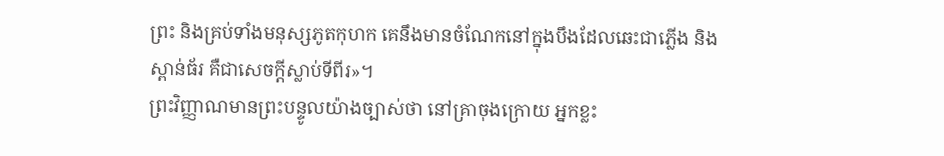ព្រះ និងគ្រប់ទាំងមនុស្សភូតកុហក គេនឹងមានចំណែកនៅក្នុងបឹងដែលឆេះជាភ្លើង និងស្ពាន់ធ័រ គឺជាសេចក្ដីស្លាប់ទីពីរ»។
ព្រះវិញ្ញាណមានព្រះបន្ទូលយ៉ាងច្បាស់ថា នៅគ្រាចុងក្រោយ អ្នកខ្លះ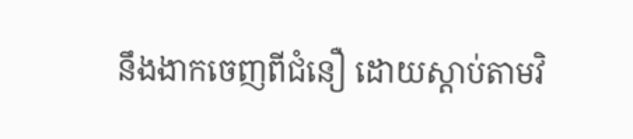នឹងងាកចេញពីជំនឿ ដោយស្តាប់តាមវិ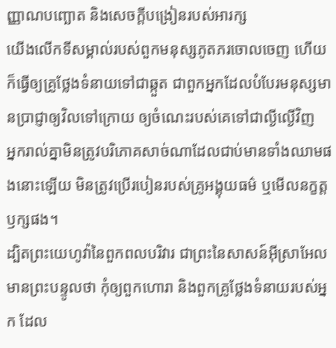ញ្ញាណបញ្ឆោត និងសេចក្ដីបង្រៀនរបស់អារក្ស
យើងលើកទីសម្គាល់របស់ពួកមនុស្សភូតភរចោលចេញ ហើយក៏ធ្វើឲ្យគ្រូថ្លែងទំនាយទៅជាឆ្កួត ជាពួកអ្នកដែលបំបែរមនុស្សមានប្រាជ្ញាឲ្យវិលទៅក្រោយ ឲ្យចំណេះរបស់គេទៅជាល្ងីល្ងើវិញ
អ្នករាល់គ្នាមិនត្រូវបរិភោគសាច់ណាដែលជាប់មានទាំងឈាមផងនោះឡើយ មិនត្រូវប្រើរបៀនរបស់គ្រូអង្គុយធម៌ ឬមើលនក្ខត្តឫក្សផង។
ដ្បិតព្រះយេហូវ៉ានៃពួកពលបរិវារ ជាព្រះនៃសាសន៍អ៊ីស្រាអែលមានព្រះបន្ទូលថា កុំឲ្យពួកហោរា និងពួកគ្រូថ្លែងទំនាយរបស់អ្នក ដែល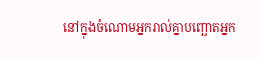នៅក្នុងចំណោមអ្នករាល់គ្នាបញ្ឆោតអ្នក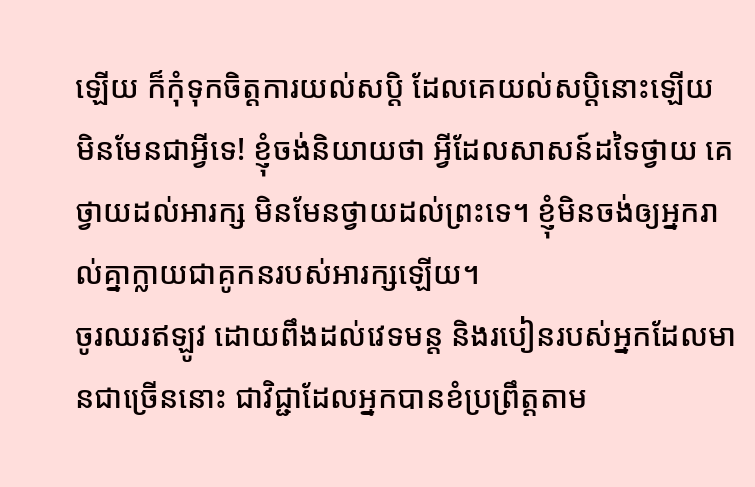ឡើយ ក៏កុំទុកចិត្តការយល់សប្តិ ដែលគេយល់សប្តិនោះឡើយ
មិនមែនជាអ្វីទេ! ខ្ញុំចង់និយាយថា អ្វីដែលសាសន៍ដទៃថ្វាយ គេថ្វាយដល់អារក្ស មិនមែនថ្វាយដល់ព្រះទេ។ ខ្ញុំមិនចង់ឲ្យអ្នករាល់គ្នាក្លាយជាគូកនរបស់អារក្សឡើយ។
ចូរឈរឥឡូវ ដោយពឹងដល់វេទមន្ត និងរបៀនរបស់អ្នកដែលមានជាច្រើននោះ ជាវិជ្ជាដែលអ្នកបានខំប្រព្រឹត្តតាម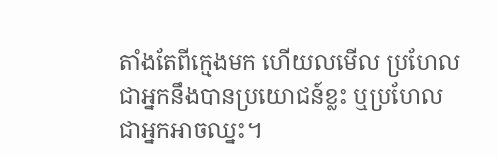តាំងតែពីក្មេងមក ហើយលមើល ប្រហែលជាអ្នកនឹងបានប្រយោជន៍ខ្លះ ឬប្រហែលជាអ្នកអាចឈ្នះ។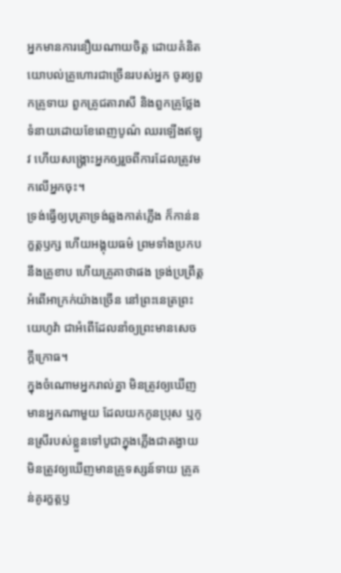អ្នកមានការនឿយណាយចិត្ត ដោយគំនិតយោបល់គ្រូហោរជាច្រើនរបស់អ្នក ចូរឲ្យពួកគ្រូទាយ ពួកគ្រូជតារាសី និងពួកគ្រូថ្លែងទំនាយដោយខែពេញបូណ៌ ឈរឡើងឥឡូវ ហើយសង្គ្រោះអ្នកឲ្យរួចពីការដែលត្រូវមកលើអ្នកចុះ។
ទ្រង់ធ្វើឲ្យបុត្រាទ្រង់ឆ្លងកាត់ភ្លើង ក៏កាន់នក្ខត្តឫក្ស ហើយអង្គុយធម៌ ព្រមទាំងប្រកបនឹងគ្រូខាប ហើយគ្រូគាថាផង ទ្រង់ប្រព្រឹត្តអំពើអាក្រក់យ៉ាងច្រើន នៅព្រះនេត្រព្រះយេហូវ៉ា ជាអំពើដែលនាំឲ្យព្រះមានសេចក្ដីក្រោធ។
ក្នុងចំណោមអ្នករាល់គ្នា មិនត្រូវឲ្យឃើញមានអ្នកណាមួយ ដែលយកកូនប្រុស ឬកូនស្រីរបស់ខ្លួនទៅបូជាក្នុងភ្លើងជាតង្វាយ មិនត្រូវឲ្យឃើញមានគ្រូទស្សន៍ទាយ គ្រូគន់គូរក្ខត្តឫ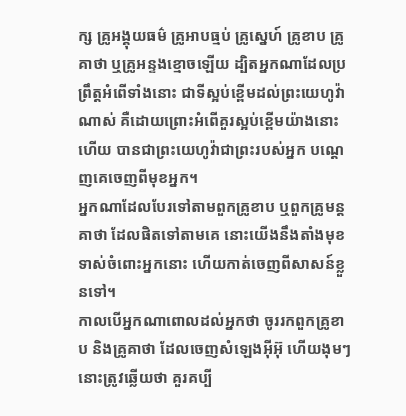ក្ស គ្រូអង្គុយធម៌ គ្រូអាបធ្មប់ គ្រូស្នេហ៍ គ្រូខាប គ្រូគាថា ឬគ្រូអន្ទងខ្មោចឡើយ ដ្បិតអ្នកណាដែលប្រព្រឹត្តអំពើទាំងនោះ ជាទីស្អប់ខ្ពើមដល់ព្រះយេហូវ៉ាណាស់ គឺដោយព្រោះអំពើគួរស្អប់ខ្ពើមយ៉ាងនោះហើយ បានជាព្រះយេហូវ៉ាជាព្រះរបស់អ្នក បណ្តេញគេចេញពីមុខអ្នក។
អ្នកណាដែលបែរទៅតាមពួកគ្រូខាប ឬពួកគ្រូមន្តគាថា ដែលផិតទៅតាមគេ នោះយើងនឹងតាំងមុខទាស់ចំពោះអ្នកនោះ ហើយកាត់ចេញពីសាសន៍ខ្លួនទៅ។
កាលបើអ្នកណាពោលដល់អ្នកថា ចូររកពួកគ្រូខាប និងគ្រូគាថា ដែលចេញសំឡេងអ៊ីអ៊ុ ហើយងុមៗ នោះត្រូវឆ្លើយថា គួរគប្បី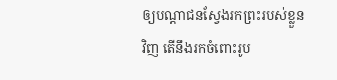ឲ្យបណ្ដាជនស្វែងរកព្រះរបស់ខ្លួនវិញ តើនឹងរកចំពោះរូប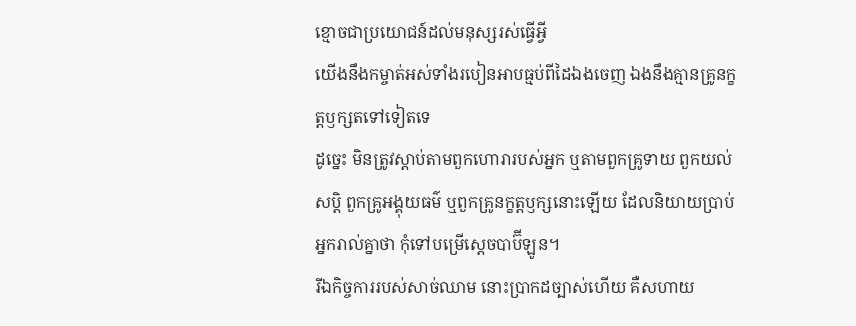ខ្មោចជាប្រយោជន៍ដល់មនុស្សរស់ធ្វើអ្វី
យើងនឹងកម្ចាត់អស់ទាំងរបៀនអាបធ្មប់ពីដៃឯងចេញ ឯងនឹងគ្មានគ្រូនក្ខត្តឫក្សតទៅទៀតទេ
ដូច្នេះ មិនត្រូវស្តាប់តាមពួកហោរារបស់អ្នក ឬតាមពួកគ្រូទាយ ពួកយល់សប្តិ ពួកគ្រូអង្គុយធម៌ ឬពួកគ្រូនក្ខត្តឫក្សនោះឡើយ ដែលនិយាយប្រាប់អ្នករាល់គ្នាថា កុំទៅបម្រើស្តេចបាប៊ីឡូន។
រីឯកិច្ចការរបស់សាច់ឈាម នោះប្រាកដច្បាស់ហើយ គឺសហាយ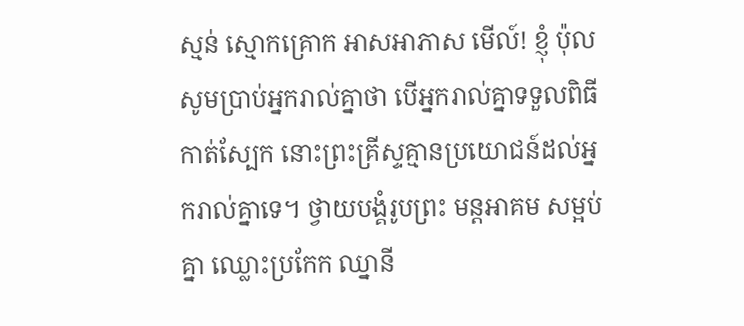ស្មន់ ស្មោកគ្រោក អាសអាភាស មើល៍! ខ្ញុំ ប៉ុល សូមប្រាប់អ្នករាល់គ្នាថា បើអ្នករាល់គ្នាទទួលពិធីកាត់ស្បែក នោះព្រះគ្រីស្ទគ្មានប្រយោជន៍ដល់អ្នករាល់គ្នាទេ។ ថ្វាយបង្គំរូបព្រះ មន្តអាគម សម្អប់គ្នា ឈ្លោះប្រកែក ឈ្នានី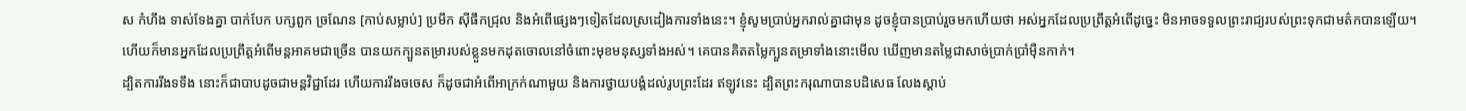ស កំហឹង ទាស់ទែងគ្នា បាក់បែក បក្សពួក ច្រណែន [កាប់សម្លាប់] ប្រមឹក ស៊ីផឹកជ្រុល និងអំពើផ្សេងៗទៀតដែលស្រដៀងការទាំងនេះ។ ខ្ញុំសូមប្រាប់អ្នករាល់គ្នាជាមុន ដូចខ្ញុំបានប្រាប់រួចមកហើយថា អស់អ្នកដែលប្រព្រឹត្តអំពើដូច្នេះ មិនអាចទទួលព្រះរាជ្យរបស់ព្រះទុកជាមត៌កបានឡើយ។
ហើយក៏មានអ្នកដែលប្រព្រឹត្តអំពើមន្តអាគមជាច្រើន បានយកក្បួនតម្រារបស់ខ្លួនមកដុតចោលនៅចំពោះមុខមនុស្សទាំងអស់។ គេបានគិតតម្លៃក្បួនតម្រាទាំងនោះមើល ឃើញមានតម្លៃជាសាច់ប្រាក់ប្រាំម៉ឺនកាក់។
ដ្បិតការរឹងទទឹង នោះក៏ជាបាបដូចជាមន្តវិជ្ជាដែរ ហើយការរឹងចចេស ក៏ដូចជាអំពើអាក្រក់ណាមួយ និងការថ្វាយបង្គំដល់រូបព្រះដែរ ឥឡូវនេះ ដ្បិតព្រះករុណាបានបដិសេធ លែងស្តាប់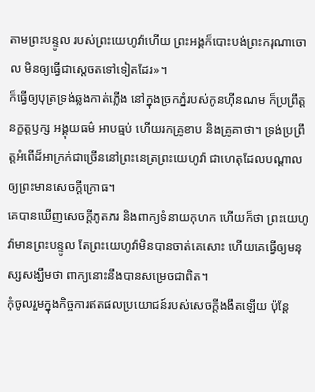តាមព្រះបន្ទូល របស់ព្រះយេហូវ៉ាហើយ ព្រះអង្គក៏បោះបង់ព្រះករុណាចោល មិនឲ្យធ្វើជាស្តេចតទៅទៀតដែរ»។
ក៏ធ្វើឲ្យបុត្រទ្រង់ឆ្លងកាត់ភ្លើង នៅក្នុងច្រកភ្នំរបស់កូនហ៊ីនណម ក៏ប្រព្រឹត្តនក្ខត្តឫក្ស អង្គុយធម៌ អាបធ្មប់ ហើយរកគ្រូខាប និងគ្រូគាថា។ ទ្រង់ប្រព្រឹត្តអំពើដ៏អាក្រក់ជាច្រើននៅព្រះនេត្រព្រះយេហូវ៉ា ជាហេតុដែលបណ្ដាលឲ្យព្រះមានសេចក្ដីក្រោធ។
គេបានឃើញសេចក្ដីភូតភរ និងពាក្យទំនាយកុហក ហើយក៏ថា ព្រះយេហូវ៉ាមានព្រះបន្ទូល តែព្រះយេហូវ៉ាមិនបានចាត់គេសោះ ហើយគេធ្វើឲ្យមនុស្សសង្ឃឹមថា ពាក្យនោះនឹងបានសម្រេចជាពិត។
កុំចូលរួមក្នុងកិច្ចការឥតផលប្រយោជន៍របស់សេចក្តីងងឹតឡើយ ប៉ុន្តែ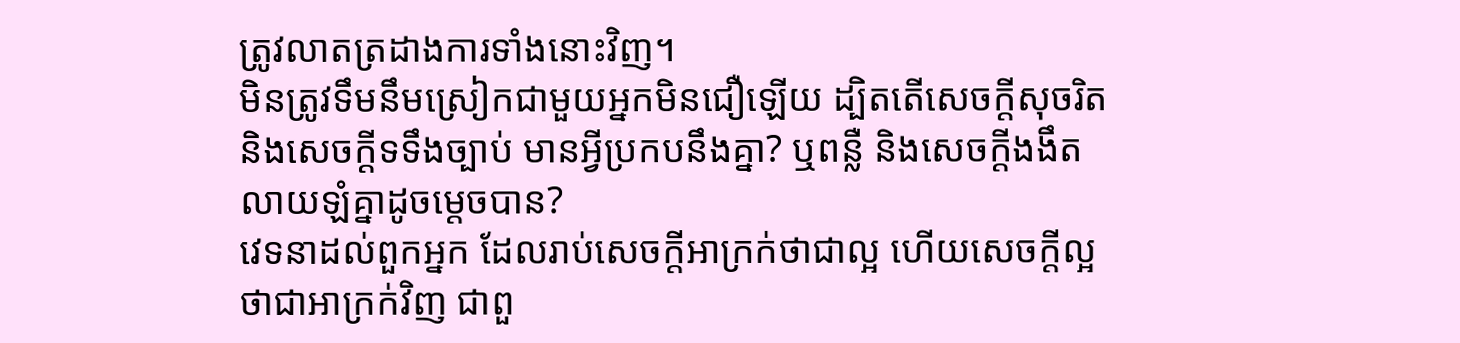ត្រូវលាតត្រដាងការទាំងនោះវិញ។
មិនត្រូវទឹមនឹមស្រៀកជាមួយអ្នកមិនជឿឡើយ ដ្បិតតើសេចក្តីសុចរិត និងសេចក្ដីទទឹងច្បាប់ មានអ្វីប្រកបនឹងគ្នា? ឬពន្លឺ និងសេចក្ដីងងឹត លាយឡំគ្នាដូចម្តេចបាន?
វេទនាដល់ពួកអ្នក ដែលរាប់សេចក្ដីអាក្រក់ថាជាល្អ ហើយសេចក្ដីល្អថាជាអាក្រក់វិញ ជាពួ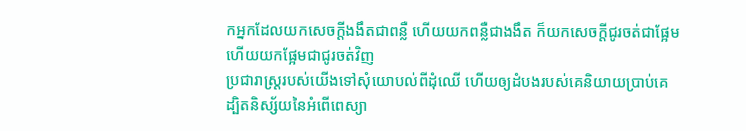កអ្នកដែលយកសេចក្ដីងងឹតជាពន្លឺ ហើយយកពន្លឺជាងងឹត ក៏យកសេចក្ដីជូរចត់ជាផ្អែម ហើយយកផ្អែមជាជូរចត់វិញ
ប្រជារាស្ត្ររបស់យើងទៅសុំយោបល់ពីដុំឈើ ហើយឲ្យដំបងរបស់គេនិយាយប្រាប់គេ ដ្បិតនិស្ស័យនៃអំពើពេស្យា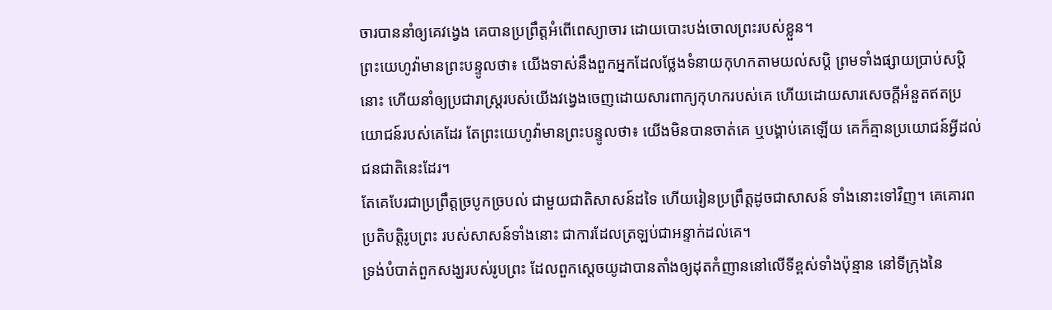ចារបាននាំឲ្យគេវង្វេង គេបានប្រព្រឹត្តអំពើពេស្យាចារ ដោយបោះបង់ចោលព្រះរបស់ខ្លួន។
ព្រះយេហូវ៉ាមានព្រះបន្ទូលថា៖ យើងទាស់នឹងពួកអ្នកដែលថ្លែងទំនាយកុហកតាមយល់សប្តិ ព្រមទាំងផ្សាយប្រាប់សប្តិនោះ ហើយនាំឲ្យប្រជារាស្ត្ររបស់យើងវង្វេងចេញដោយសារពាក្យកុហករបស់គេ ហើយដោយសារសេចក្ដីអំនួតឥតប្រយោជន៍របស់គេដែរ តែព្រះយេហូវ៉ាមានព្រះបន្ទូលថា៖ យើងមិនបានចាត់គេ ឬបង្គាប់គេឡើយ គេក៏គ្មានប្រយោជន៍អ្វីដល់ជនជាតិនេះដែរ។
តែគេបែរជាប្រព្រឹត្តច្របូកច្របល់ ជាមួយជាតិសាសន៍ដទៃ ហើយរៀនប្រព្រឹត្តដូចជាសាសន៍ ទាំងនោះទៅវិញ។ គេគោរពប្រតិបត្តិរូបព្រះ របស់សាសន៍ទាំងនោះ ជាការដែលត្រឡប់ជាអន្ទាក់ដល់គេ។
ទ្រង់បំបាត់ពួកសង្ឃរបស់រូបព្រះ ដែលពួកស្តេចយូដាបានតាំងឲ្យដុតកំញាននៅលើទីខ្ពស់ទាំងប៉ុន្មាន នៅទីក្រុងនៃ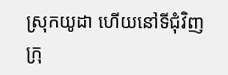ស្រុកយូដា ហើយនៅទីជុំវិញក្រុ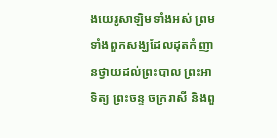ងយេរូសាឡិមទាំងអស់ ព្រមទាំងពួកសង្ឃដែលដុតកំញានថ្វាយដល់ព្រះបាល ព្រះអាទិត្យ ព្រះចន្ទ ចក្ររាសី និងពួ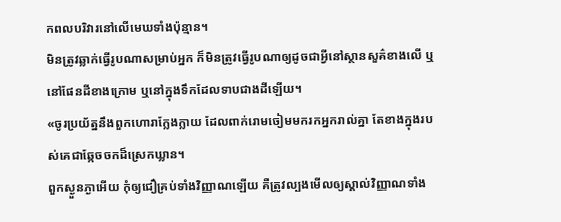កពលបរិវារនៅលើមេឃទាំងប៉ុន្មាន។
មិនត្រូវឆ្លាក់ធ្វើរូបណាសម្រាប់អ្នក ក៏មិនត្រូវធ្វើរូបណាឲ្យដូចជាអ្វីនៅស្ថានសួគ៌ខាងលើ ឬនៅផែនដីខាងក្រោម ឬនៅក្នុងទឹកដែលទាបជាងដីឡើយ។
«ចូរប្រយ័ត្ននឹងពួកហោរាក្លែងក្លាយ ដែលពាក់រោមចៀមមករកអ្នករាល់គ្នា តែខាងក្នុងរបស់គេជាឆ្កែចចកដ៏ស្រេកឃ្លាន។
ពួកស្ងួនភ្ងាអើយ កុំឲ្យជឿគ្រប់ទាំងវិញ្ញាណឡើយ គឺត្រូវល្បងមើលឲ្យស្គាល់វិញ្ញាណទាំង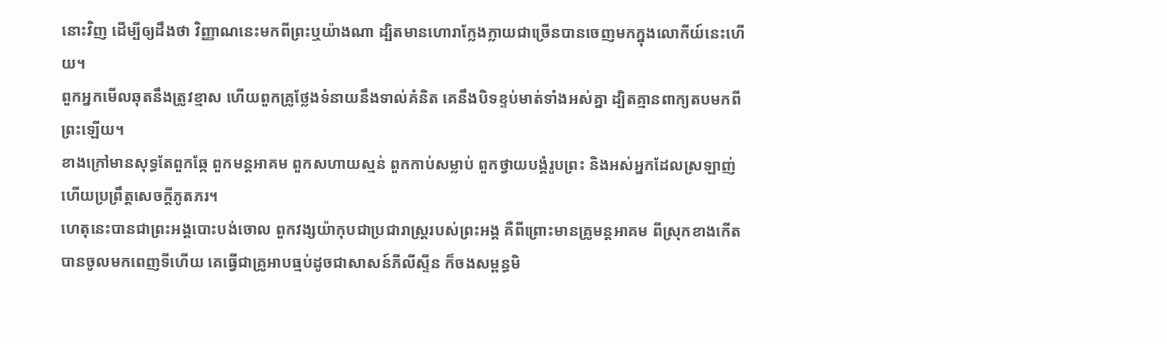នោះវិញ ដើម្បីឲ្យដឹងថា វិញ្ញាណនេះមកពីព្រះឬយ៉ាងណា ដ្បិតមានហោរាក្លែងក្លាយជាច្រើនបានចេញមកក្នុងលោកីយ៍នេះហើយ។
ពួកអ្នកមើលឆុតនឹងត្រូវខ្មាស ហើយពួកគ្រូថ្លែងទំនាយនឹងទាល់គំនិត គេនឹងបិទខ្ទប់មាត់ទាំងអស់គ្នា ដ្បិតគ្មានពាក្យតបមកពីព្រះឡើយ។
ខាងក្រៅមានសុទ្ធតែពួកឆ្កែ ពួកមន្តអាគម ពួកសហាយស្មន់ ពួកកាប់សម្លាប់ ពួកថ្វាយបង្គំរូបព្រះ និងអស់អ្នកដែលស្រឡាញ់ ហើយប្រព្រឹត្តសេចក្ដីភូតភរ។
ហេតុនេះបានជាព្រះអង្គបោះបង់ចោល ពួកវង្សយ៉ាកុបជាប្រជារាស្ត្ររបស់ព្រះអង្គ គឺពីព្រោះមានគ្រូមន្តអាគម ពីស្រុកខាងកើត បានចូលមកពេញទីហើយ គេធ្វើជាគ្រូអាបធ្មប់ដូចជាសាសន៍ភីលីស្ទីន ក៏ចងសម្ពន្ធមិ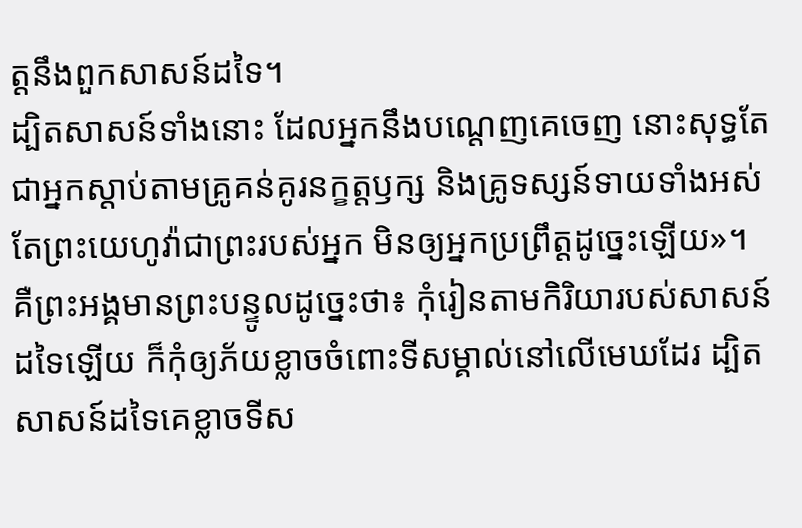ត្តនឹងពួកសាសន៍ដទៃ។
ដ្បិតសាសន៍ទាំងនោះ ដែលអ្នកនឹងបណ្ដេញគេចេញ នោះសុទ្ធតែជាអ្នកស្តាប់តាមគ្រូគន់គូរនក្ខត្តឫក្ស និងគ្រូទស្សន៍ទាយទាំងអស់ តែព្រះយេហូវ៉ាជាព្រះរបស់អ្នក មិនឲ្យអ្នកប្រព្រឹត្តដូច្នេះឡើយ»។
គឺព្រះអង្គមានព្រះបន្ទូលដូច្នេះថា៖ កុំរៀនតាមកិរិយារបស់សាសន៍ដទៃឡើយ ក៏កុំឲ្យភ័យខ្លាចចំពោះទីសម្គាល់នៅលើមេឃដែរ ដ្បិតសាសន៍ដទៃគេខ្លាចទីស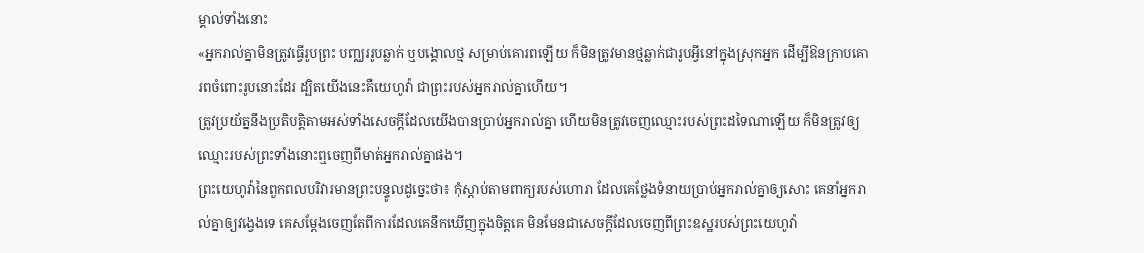ម្គាល់ទាំងនោះ
«អ្នករាល់គ្នាមិនត្រូវធ្វើរូបព្រះ បញ្ឈររូបឆ្លាក់ ឬបង្គោលថ្ម សម្រាប់គោរពឡើយ ក៏មិនត្រូវមានថ្មឆ្លាក់ជារូបអ្វីនៅក្នុងស្រុកអ្នក ដើម្បីឱនក្រាបគោរពចំពោះរូបនោះដែរ ដ្បិតយើងនេះគឺយេហូវ៉ា ជាព្រះរបស់អ្នករាល់គ្នាហើយ។
ត្រូវប្រយ័ត្ននឹងប្រតិបត្តិតាមអស់ទាំងសេចក្ដីដែលយើងបានប្រាប់អ្នករាល់គ្នា ហើយមិនត្រូវចេញឈ្មោះរបស់ព្រះដទៃណាឡើយ ក៏មិនត្រូវឲ្យឈ្មោះរបស់ព្រះទាំងនោះឮចេញពីមាត់អ្នករាល់គ្នាផង។
ព្រះយេហូវ៉ានៃពួកពលបរិវារមានព្រះបន្ទូលដូច្នេះថា៖ កុំស្តាប់តាមពាក្យរបស់ហោរា ដែលគេថ្លែងទំនាយប្រាប់អ្នករាល់គ្នាឲ្យសោះ គេនាំអ្នករាល់គ្នាឲ្យវង្វេងទេ គេសម្ដែងចេញតែពីការដែលគេនឹកឃើញក្នុងចិត្តគេ មិនមែនជាសេចក្ដីដែលចេញពីព្រះឧស្ឋរបស់ព្រះយេហូវ៉ា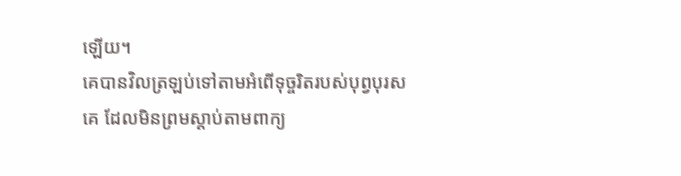ឡើយ។
គេបានវិលត្រឡប់ទៅតាមអំពើទុច្ចរិតរបស់បុព្វបុរសគេ ដែលមិនព្រមស្តាប់តាមពាក្យ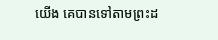យើង គេបានទៅតាមព្រះដ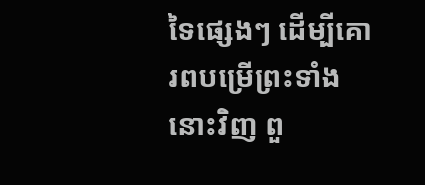ទៃផ្សេងៗ ដើម្បីគោរពបម្រើព្រះទាំងនោះវិញ ពួ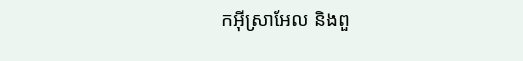កអ៊ីស្រាអែល និងពួ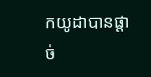កយូដាបានផ្តាច់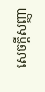សេចក្ដីសញ្ញា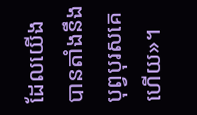ដែលយើងបានតាំងនឹងបុព្វបុរសគេហើយ»។